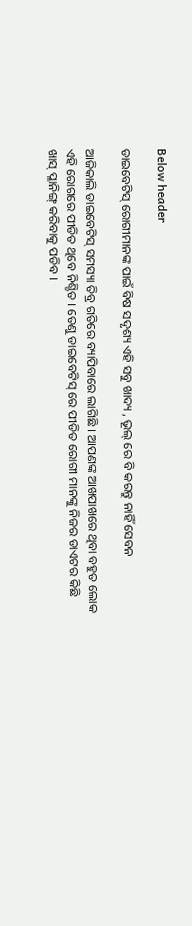Below header

ଡାଇବେଟିସ୍ ରୋଗୀମାନଙ୍କ ପାଇଁ ବିଷ ସଦୃଶ୍ୟ ଏହି ସବୁ ଖାଦ୍ୟ , ଭୂଲ୍ ରେ ବି କରନ୍ତୁ ନାହିଁ ସେବନ

ଆଜିକାଲି ଡାଇବେଟିସ୍ ସମସ୍ୟା ତିବ୍ର ଗତିରେ ବ୍ୟାପିବାରେ ଲାଗିଛି । ଆପଣଙ୍କ ଆଖପାଖରେ ଥିବା ବହୁତ ଲୋକ ଏହି ରୋଗରେ ପୀଡିତ ଥିବେ ନିଶ୍ଚିତ । ତେଣୁ ଡାଇବେଟିସ୍ ରେ ପୀଡିତ ରୋଗୀ ମାନଙ୍କୁ ନିଜର ଡାଏଟର କିଛି ଖାସ୍ ପ୍ଳାନିଙ୍ଗ୍ କରିବାକୁ ପଡିବ ।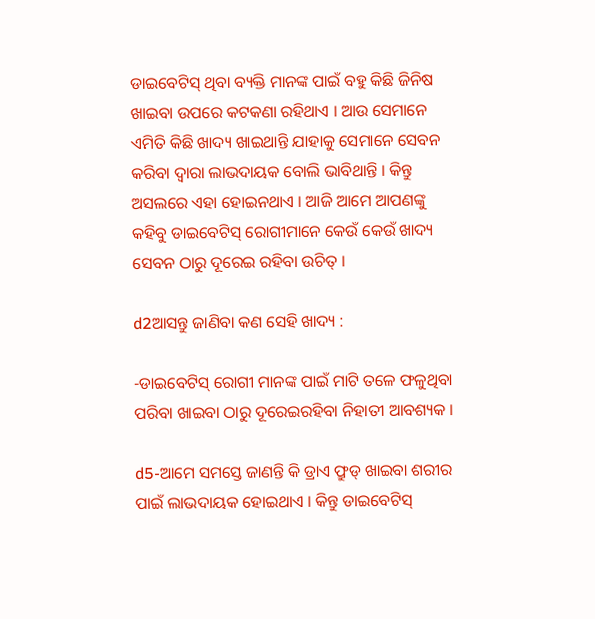ଡାଇବେଟିସ୍ ଥିବା ବ୍ୟକ୍ତି ମାନଙ୍କ ପାଇଁ ବହୁ କିଛି ଜିନିଷ ଖାଇବା ଉପରେ କଟକଣା ରହିଥାଏ । ଆଉ ସେମାନେ ଏମିତି କିଛି ଖାଦ୍ୟ ଖାଇଥାନ୍ତି ଯାହାକୁ ସେମାନେ ସେବନ କରିବା ଦ୍ବାରା ଲାଭଦାୟକ ବୋଲି ଭାବିଥାନ୍ତି । କିନ୍ତୁ ଅସଲରେ ଏହା ହୋଇନଥାଏ । ଆଜି ଆମେ ଆପଣଙ୍କୁ କହିବୁ ଡାଇବେଟିସ୍ ରୋଗୀମାନେ କେଉଁ କେଉଁ ଖାଦ୍ୟ ସେବନ ଠାରୁ ଦୂରେଇ ରହିବା ଉଚିତ୍ ।

d2ଆସନ୍ତୁ ଜାଣିବା କଣ ସେହି ଖାଦ୍ୟ :

-ଡାଇବେଟିସ୍ ରୋଗୀ ମାନଙ୍କ ପାଇଁ ମାଟି ତଳେ ଫଳୁଥିବା ପରିବା ଖାଇବା ଠାରୁ ଦୂରେଇରହିବା ନିହାତୀ ଆବଶ୍ୟକ ।

d5-ଆମେ ସମସ୍ତେ ଜାଣନ୍ତି କି ଡ୍ରାଏ ଫ୍ରୁଡ୍ ଖାଇବା ଶରୀର ପାଇଁ ଲାଭଦାୟକ ହୋଇଥାଏ । କିନ୍ତୁ ଡାଇବେଟିସ୍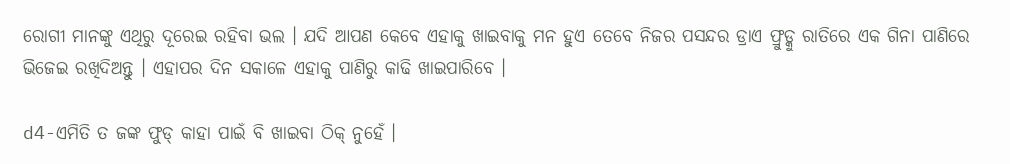ରୋଗୀ ମାନଙ୍କୁ ଏଥିରୁ ଦୂରେଇ ରହିବା ଭଲ । ଯଦି ଆପଣ କେବେ ଏହାକୁ ଖାଇବାକୁ ମନ ହୁଏ ତେବେ ନିଜର ପସନ୍ଦର ଡ୍ରାଏ ଫ୍ରୁଡ୍କୁ ରାତିରେ ଏକ ଗିନା ପାଣିରେ ଭିଜେଇ ରଖିଦିଅନ୍ତୁ । ଏହାପର ଦିନ ସକାଳେ ଏହାକୁ ପାଣିରୁ କାଢି ଖାଇପାରିବେ ।

d4-ଏମିତି ତ ଜଙ୍କ ଫୁଡ୍ କାହା ପାଇଁ ବି ଖାଇବା ଠିକ୍ ନୁହେଁ ।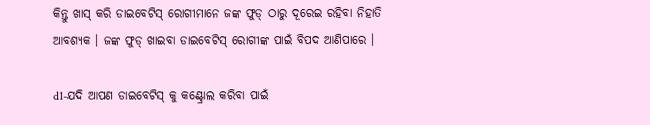କିନ୍ତୁ ଖାସ୍ କରି ଡାଇବେଟିସ୍ ରୋଗୀମାନେ ଜଙ୍କ ଫୁଡ୍ ଠାରୁ ଦୂରେଇ ରହିବା ନିହାତି ଆବଶ୍ୟକ । ଜଙ୍କ ଫୁଡ୍ ଖାଇବା ଡାଇବେଟିସ୍ ରୋଗୀଙ୍କ ପାଇଁ ବିପଦ ଆଣିପାରେ ।

d1-ଯଦି ଆପଣ ଡାଇବେଟିସ୍ କୁ କଣ୍ଟ୍ରୋଲ କରିବା ପାଇଁ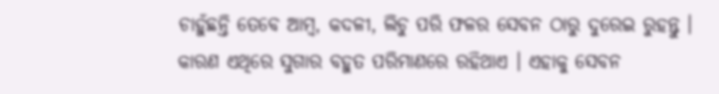ଚାହୁଁଛନ୍ତି ତେବେ ଆମ୍ବ, କଦଳୀ, ଲିଚୁ ପରି ଫଳର ସେବନ ଠାରୁ ଦୁରେଇ ରୁହନ୍ତୁ । କାରଣ ଏଥିରେ ସୁଗାର ବହୁତ ପରିମାଣରେ ରହିଥାଏ । ଏହାକୁ ସେବନ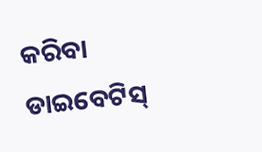କରିବା ଡାଇବେଟିସ୍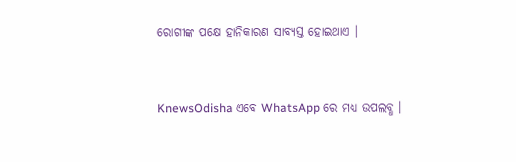ରୋଗୀଙ୍କ ପକ୍ଷେ ହାନିକାରଣ ସାବ୍ୟସ୍ତ ହୋଇଥାଏ ।


KnewsOdisha ଏବେ WhatsApp ରେ ମଧ୍ୟ ଉପଲବ୍ଧ ।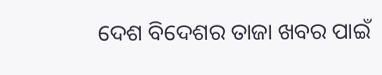ଦେଶ ବିଦେଶର ତାଜା ଖବର ପାଇଁ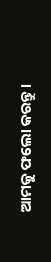ଆମକୁ ଫଲୋ କରନ୍ତୁ ।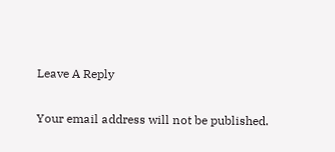Leave A Reply

Your email address will not be published.